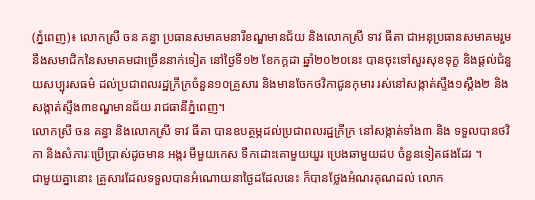(ភ្នំពេញ)៖ លោកស្រី ចន គន្ធា ប្រធានសមាគមនារីខណ្ឌមានជ័យ និងលោកស្រី ទាវ ធីតា ជាអនុប្រធានសមាគមរួមនឹងសមាជិកនៃសមាគមជាច្រើននាក់ទៀត នៅថ្ងៃទី១២ ខែកក្តដា ឆ្នាំ២០២០នេះ បានចុះទៅសួរសុខទុក្ខ និងផ្តល់ជំនួយសប្បុរសធម៌ ដល់ប្រជាពលរដ្ឋក្រីក្រចំនួន១០គ្រួសារ និងមានចែកថវិកាជូនកុមារ រស់នៅសង្កាត់ស្ទឹង១ស្តឹង២ និងសង្កាត់ស្ទឹង៣ខណ្ឌមានជ័យ រាជធានីភ្នំពេញ។
លោកស្រី ចន គន្ធា និងលោកស្រី ទាវ ធីតា បានឧបត្ថម្ភដល់ប្រជាពលរដ្ឋក្រីក្រ នៅសង្កាត់ទាំង៣ និង ទទួលបានថវិកា និងសំភារៈប្រើប្រាស់ដូចមាន អង្ករ មីមួយកេស ទឹកដោះគោមួយយួរ ប្រេងឆាមួយដប ចំនួនទៀតផងដែរ ។
ជាមួយគ្នានោះ គ្រួសារដែលទទួលបានអំណោយនាថ្ងៃដដែលនេះ ក៏បានថ្លែងអំណរគុណដល់ លោក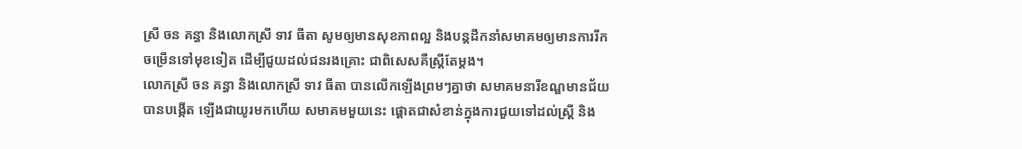ស្រី ចន គន្ធា និងលោកស្រី ទាវ ធីតា សូមឲ្យមានសុខភាពល្អ និងបន្តដឹកនាំសមាគមឲ្យមានការរីកចម្រើនទៅមុខទៀត ដើម្បីជួយដល់ជនរងគ្រោះ ជាពិសេសគឺស្រ្តីតែម្តង។
លោកស្រី ចន គន្ធា និងលោកស្រី ទាវ ធីតា បានលើកឡើងព្រមៗគ្នាថា សមាគមនារីខណ្ឌមានជ័យ បានបង្កើត ឡើងជាយូរមកហើយ សមាគមមួយនេះ ផ្តោតជាសំខាន់ក្នុងការជួយទៅដល់ស្រ្តី និង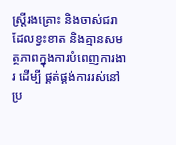ស្រ្តីរងគ្រោះ និងចាស់ជរា ដែលខ្វះខាត និងគ្មានសមត្ថភាពក្នុងការបំពេញការងារ ដើម្បី ផ្គត់ផ្គង់ការរស់នៅប្រ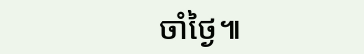ចាំថ្ងៃ៕